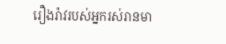រឿងរ៉ាវរបស់អ្នករស់រានមា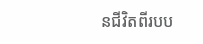នជីវិតពីរបប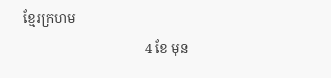ខ្មែរក្រហម
                                    4 ខែ មុន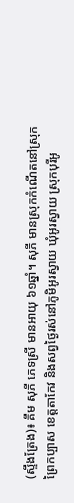(ស្ទឹងត្រែង)៖ គឹម សុភី ភេទស្រី មានអាយុ ៦១ឆ្នាំ។ សុភី មានស្រុកកំណើតនៅស្រុកព្រៃកប្បាស ខេត្តតាកែវ និងសព្វថ្ងៃរស់នៅភូមិអូរស្វាយ ឃុំអូរស្វាយ ស្រុកបុរីអូ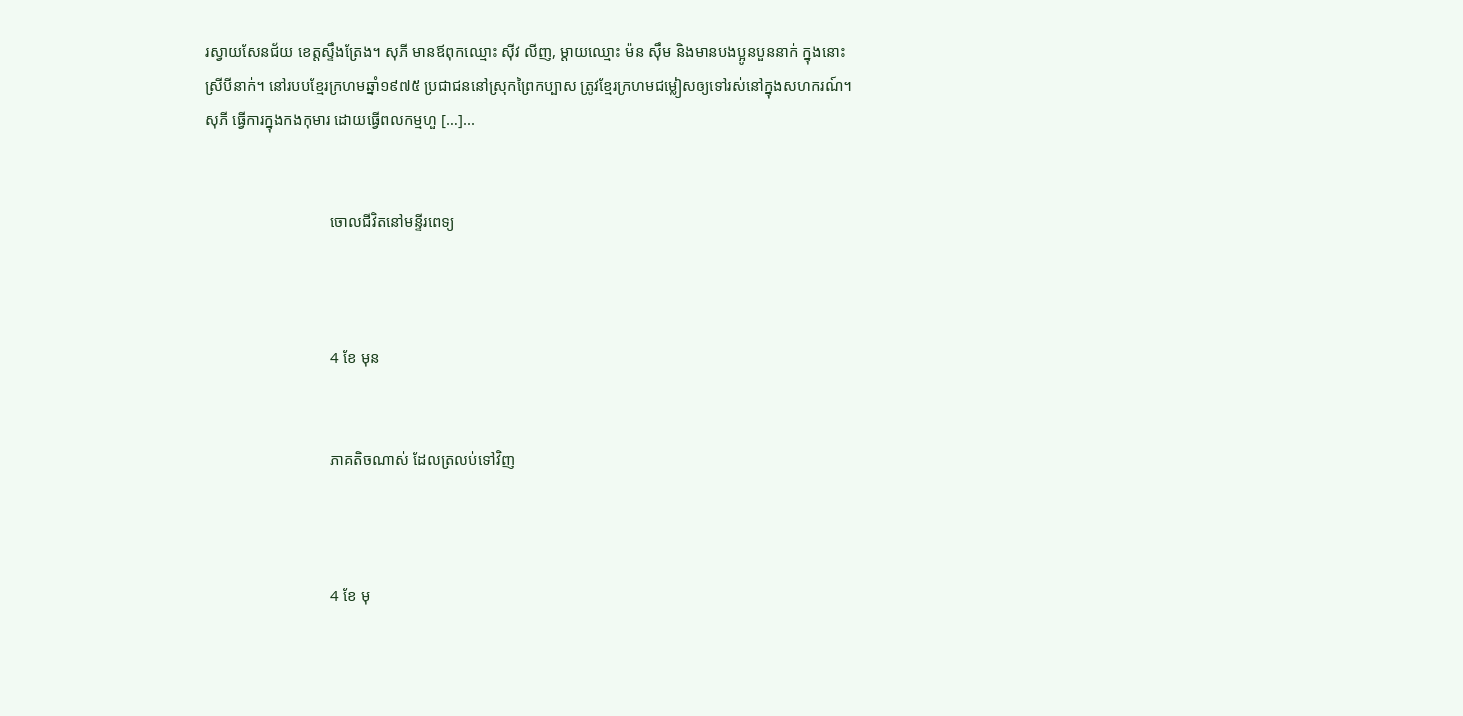រស្វាយសែនជ័យ ខេត្តស្ទឹងត្រែង។ សុភី មានឪពុកឈ្មោះ ស៊ីវ លីញ, ម្ដាយឈ្មោះ ម៉ន ស៊ឹម និងមានបងប្អូនបួននាក់ ក្នុងនោះស្រីបីនាក់។ នៅរបបខ្មែរក្រហមឆ្នាំ១៩៧៥ ប្រជាជននៅស្រុកព្រៃកប្បាស ត្រូវខ្មែរក្រហមជម្លៀសឲ្យទៅរស់នៅក្នុងសហករណ៍។ សុភី ធ្វើការក្នុងកងកុមារ ដោយធ្វើពលកម្មហួ […]...


                                ចោលជីវិតនៅមន្ទីរពេទ្យ



                                4 ខែ មុន


                                ភាគតិចណាស់ ដែលត្រលប់ទៅវិញ



                                4 ខែ មុ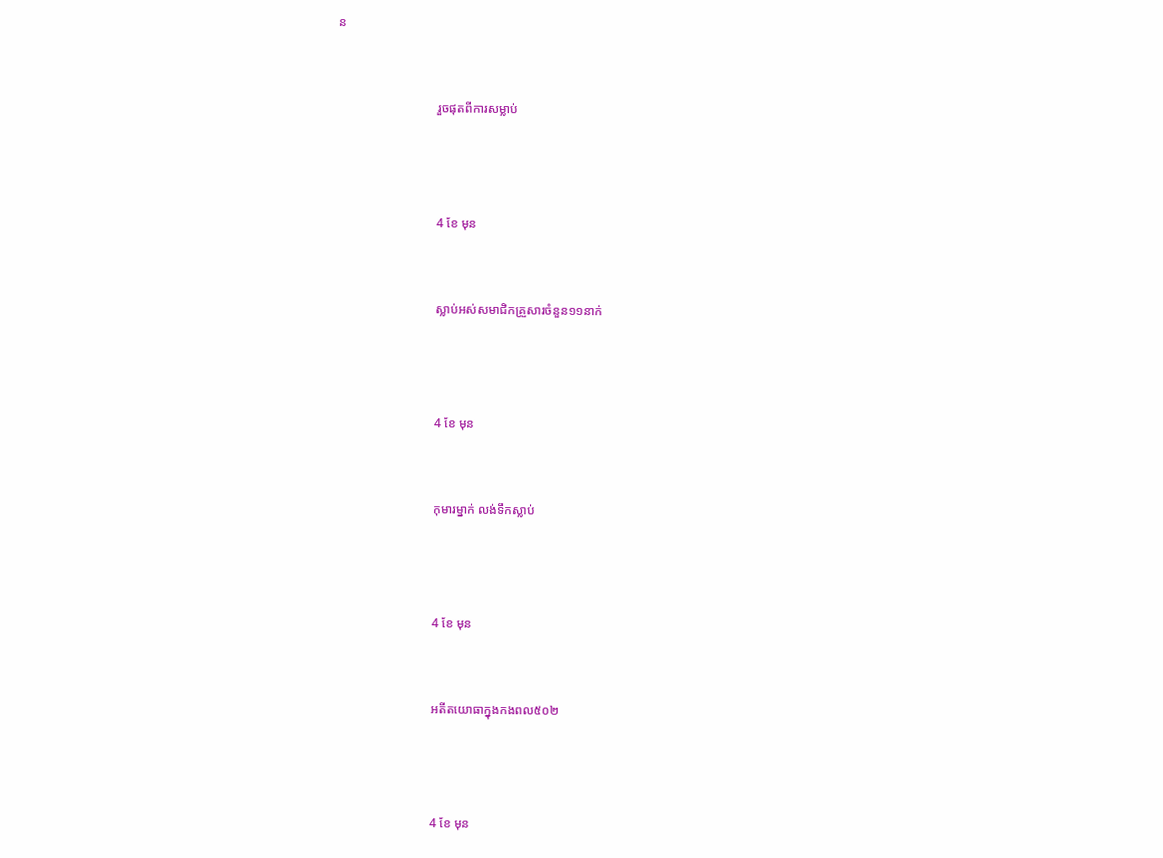ន


                                រួចផុតពីការសម្លាប់



                                4 ខែ មុន


                                ស្លាប់អស់សមាជិកគ្រួសារចំនួន១១នាក់



                                4 ខែ មុន


                                កុមារម្នាក់ លង់ទឹកស្លាប់



                                4 ខែ មុន


                                អតីតយោធាក្នុងកងពល៥០២



                                4 ខែ មុន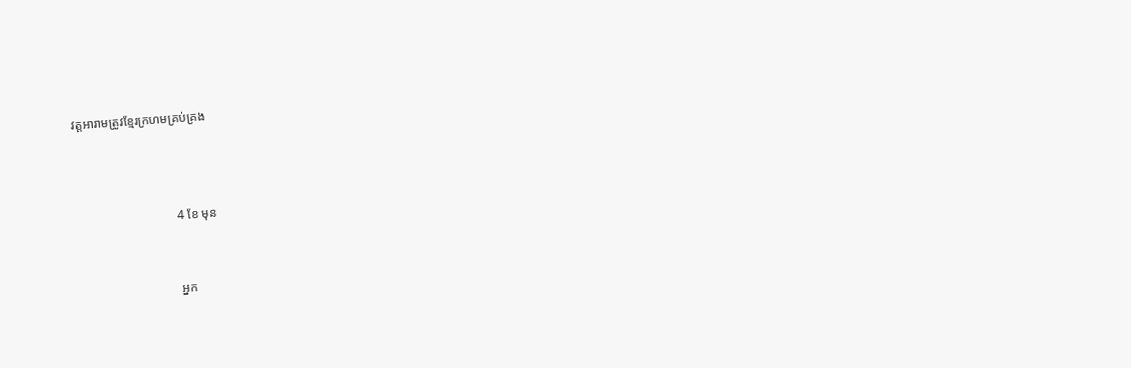វត្តអារាមត្រូវខ្មែរក្រហមគ្រប់គ្រង



                                4 ខែ មុន


                                អ្នក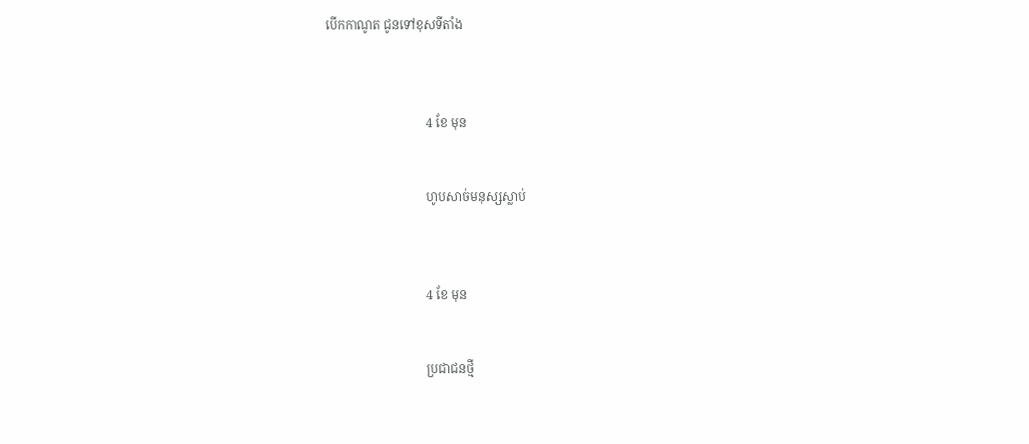បើកកាណូត ជូនទៅខុសទីតាំង



                                4 ខែ មុន


                                ហូបសាច់មនុស្សស្លាប់



                                4 ខែ មុន


                                ប្រជាជនថ្មី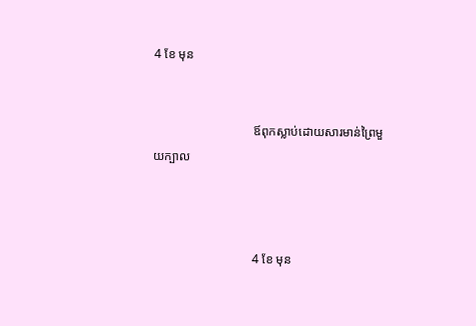4 ខែ មុន


                                ឪពុកស្លាប់ដោយសារមាន់ព្រៃមួយក្បាល



                                4 ខែ មុន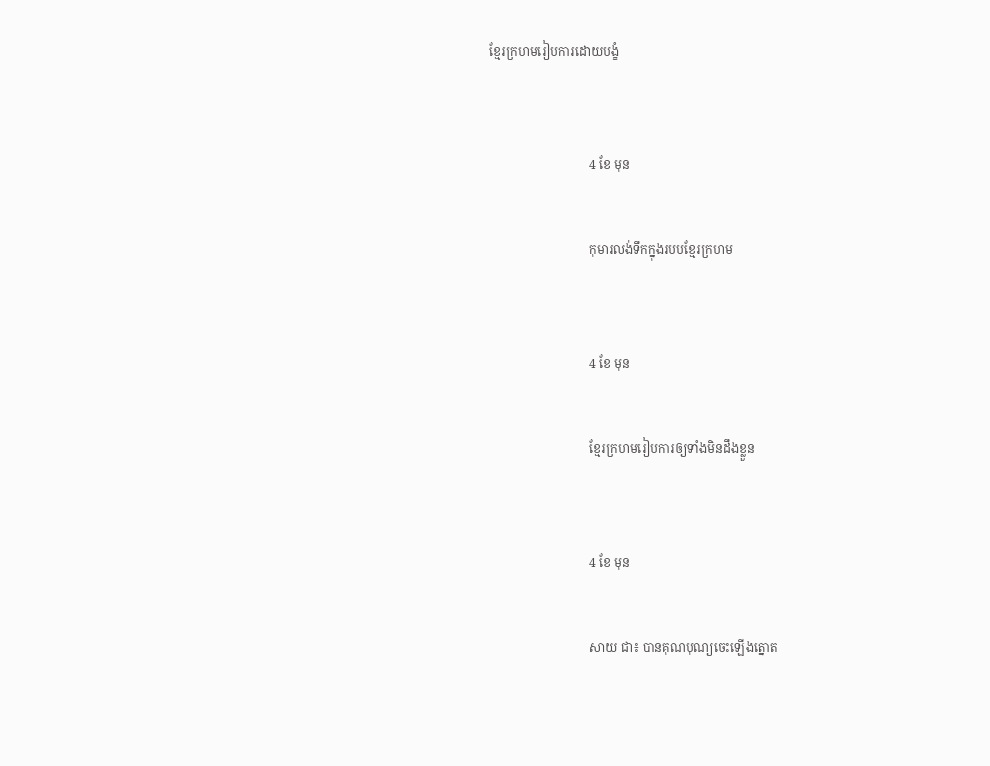ខ្មែរក្រហមរៀបការដោយបង្ខំ



                                4 ខែ មុន


                                កុមារលង់ទឹកក្នុងរបបខ្មែរក្រហម



                                4 ខែ មុន


                                ខ្មែរក្រហមរៀបការឲ្យទាំងមិនដឹងខ្លួន



                                4 ខែ មុន


                                សាយ ជា៖ បានគុណបុណ្យចេះឡើងត្នោត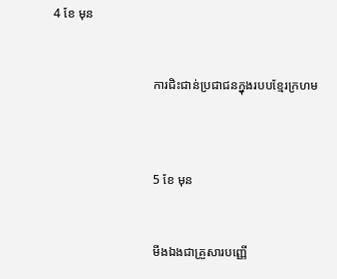4 ខែ មុន


                                ការជិះជាន់ប្រជាជនក្នុងរបបខ្មែរក្រហម



                                5 ខែ មុន


                                មីងឯងជាគ្រួសារបញ្ញើ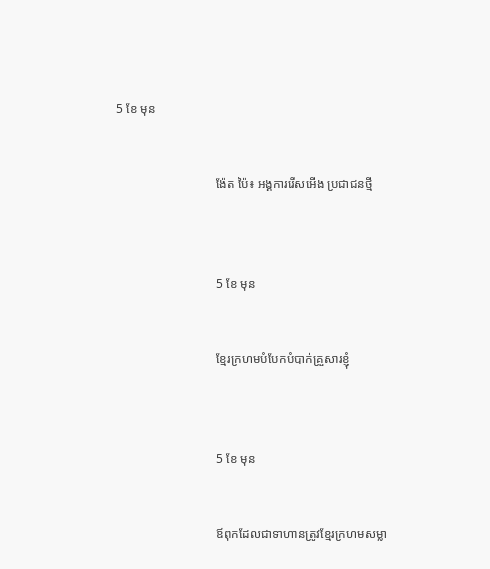5 ខែ មុន


                                ង៉ែត ប៉ៃ៖ អង្គការរើសអើង ប្រជាជនថ្មី



                                5 ខែ មុន


                                ខ្មែរក្រហមបំបែកបំបាក់គ្រួសារខ្ញុំ



                                5 ខែ មុន


                                ឪពុកដែលជាទាហានត្រូវខ្មែរក្រហមសម្លា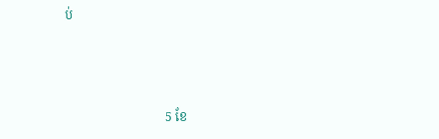ប់



                                5 ខែ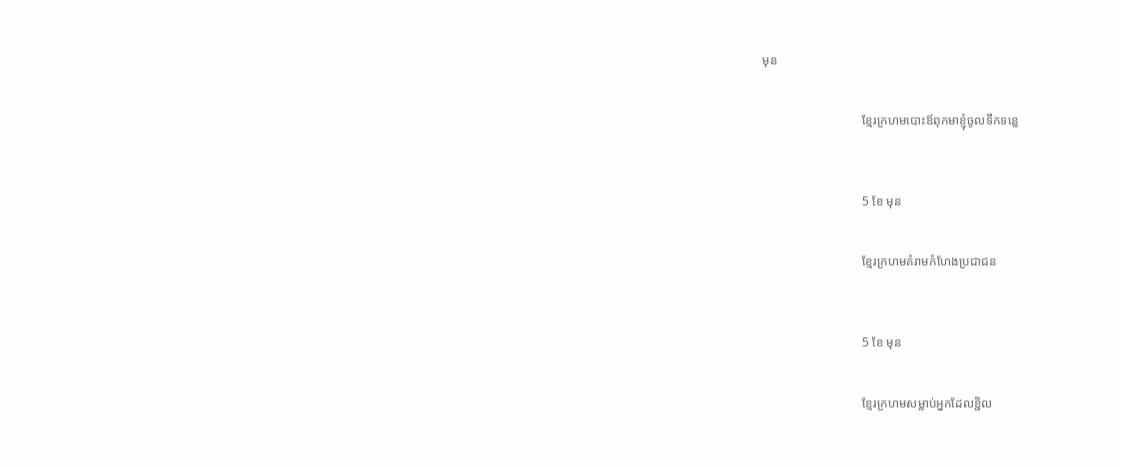មុន


                                ខ្មែរក្រហមបោះឪពុកមាខ្ញុំចូលទឹកទន្លេ



                                5 ខែ មុន


                                ខ្មែរក្រហមគំរាមកំហែងប្រជាជន



                                5 ខែ មុន


                                ខ្មែរក្រហមសម្លាប់អ្នកដែលខ្ជិល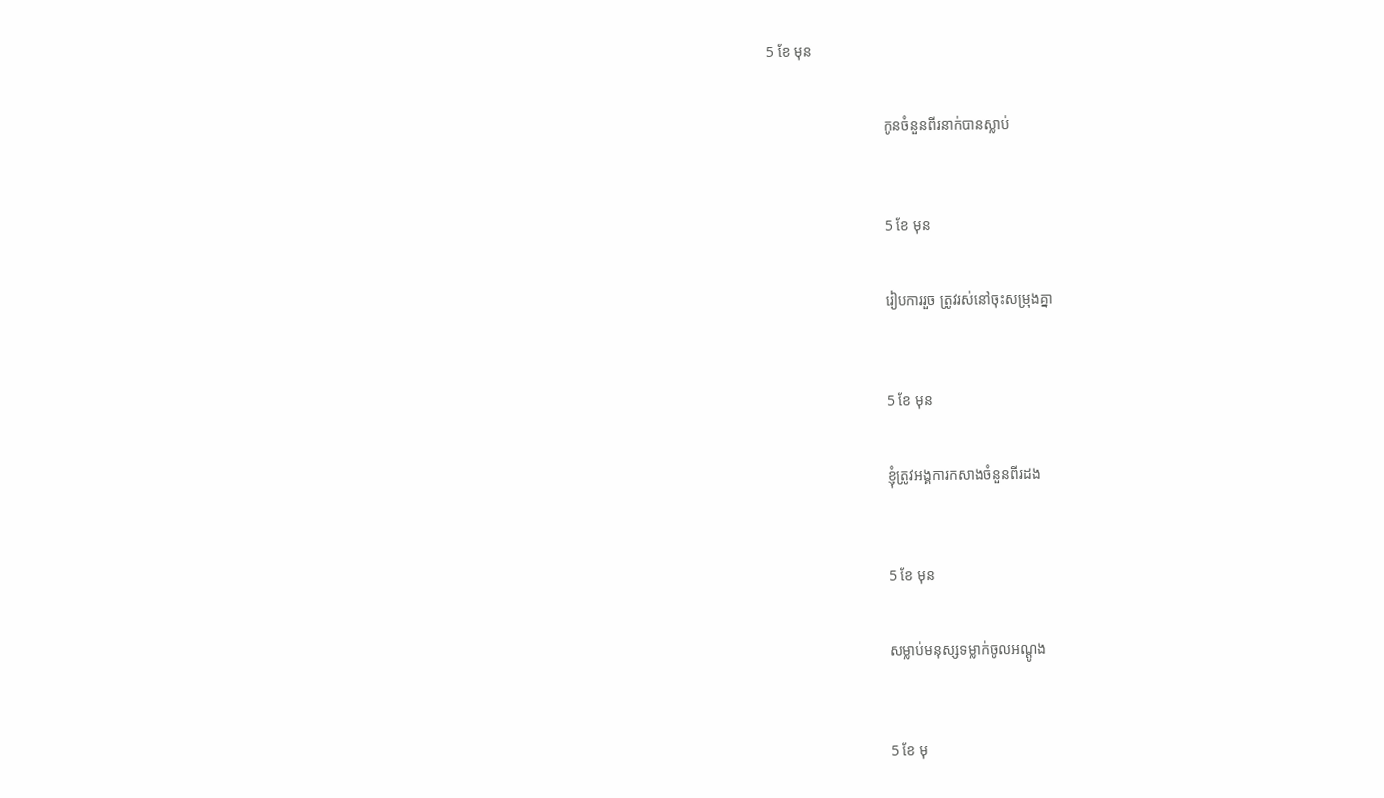5 ខែ មុន


                                កូនចំនួនពីរនាក់បានស្លាប់



                                5 ខែ មុន


                                រៀបការរួច ត្រូវរស់នៅចុះសម្រុងគ្នា



                                5 ខែ មុន


                                ខ្ញុំត្រូវអង្គការកសាងចំនួនពីរដង



                                5 ខែ មុន


                                សម្លាប់មនុស្សទម្លាក់ចូលអណ្ដូង



                                5 ខែ មុ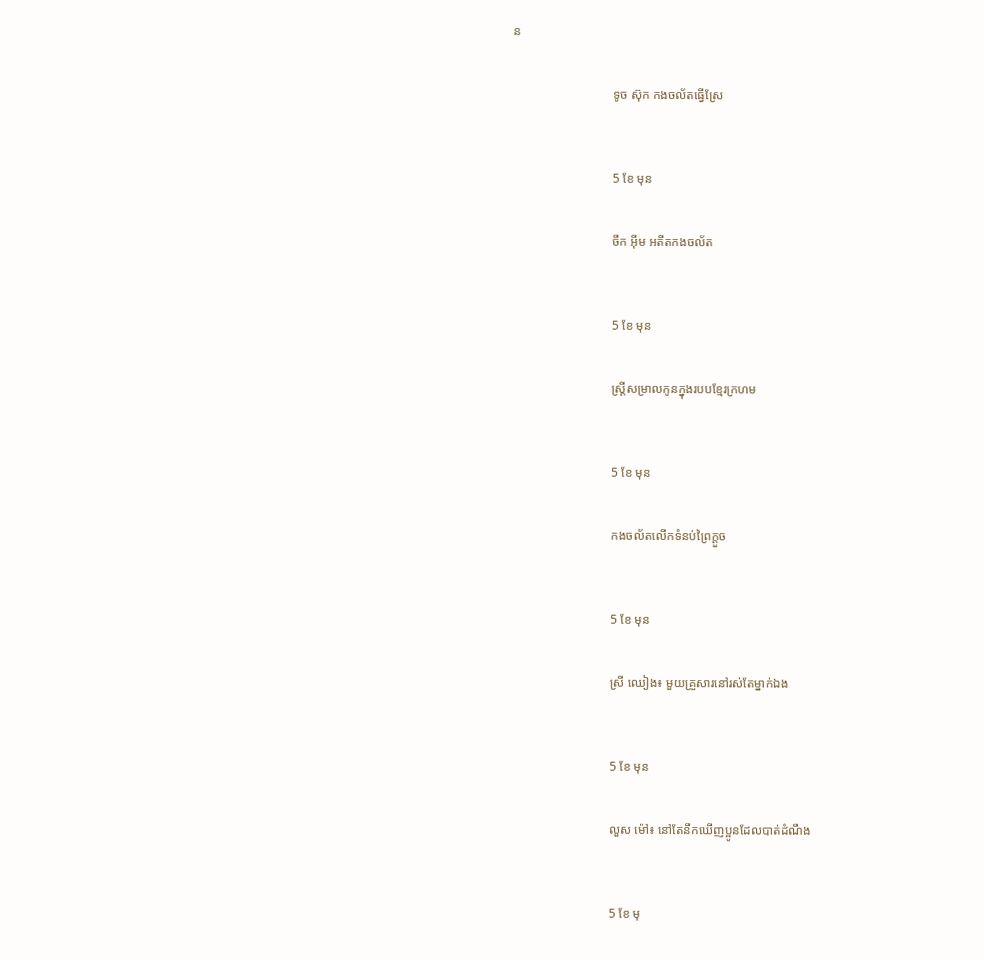ន


                                ទូច ស៊ុក កងចល័តធ្វើស្រែ



                                5 ខែ មុន


                                ចឹក អ៊ីម អតីតកងចល័ត



                                5 ខែ មុន


                                ស្រ្តីសម្រាលកូនក្នុងរបបខ្មែរក្រហម



                                5 ខែ មុន


                                កងចល័តលើកទំនប់ព្រៃក្តួច



                                5 ខែ មុន


                                ស្រី ឈៀង៖ មួយគ្រួសារនៅរស់តែម្នាក់ឯង



                                5 ខែ មុន


                                លួស ម៉ៅ៖ នៅតែនឹកឃើញប្អូនដែលបាត់ដំណឹង



                                5 ខែ មុ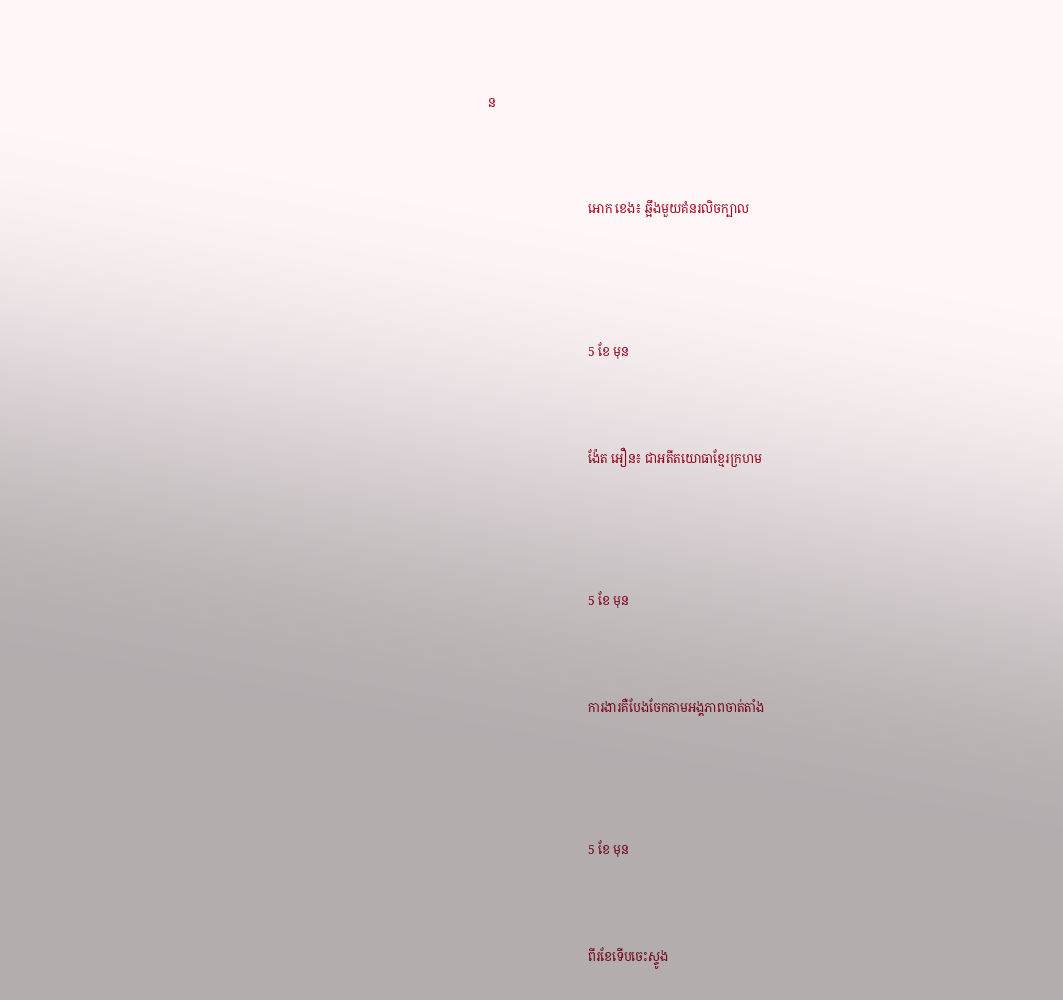ន


                                អោក ខេង៖ ឆ្អឹងមួយគំនរលិចក្បាល



                                5 ខែ មុន


                                ង៉ែត អឿន៖ ជាអតីតយោធាខ្មែរក្រហម



                                5 ខែ មុន


                                ការងារគឺបែងចែកតាមអង្គភាពចាត់តាំង



                                5 ខែ មុន


                                ពីរខែទើបចេះស្ទូង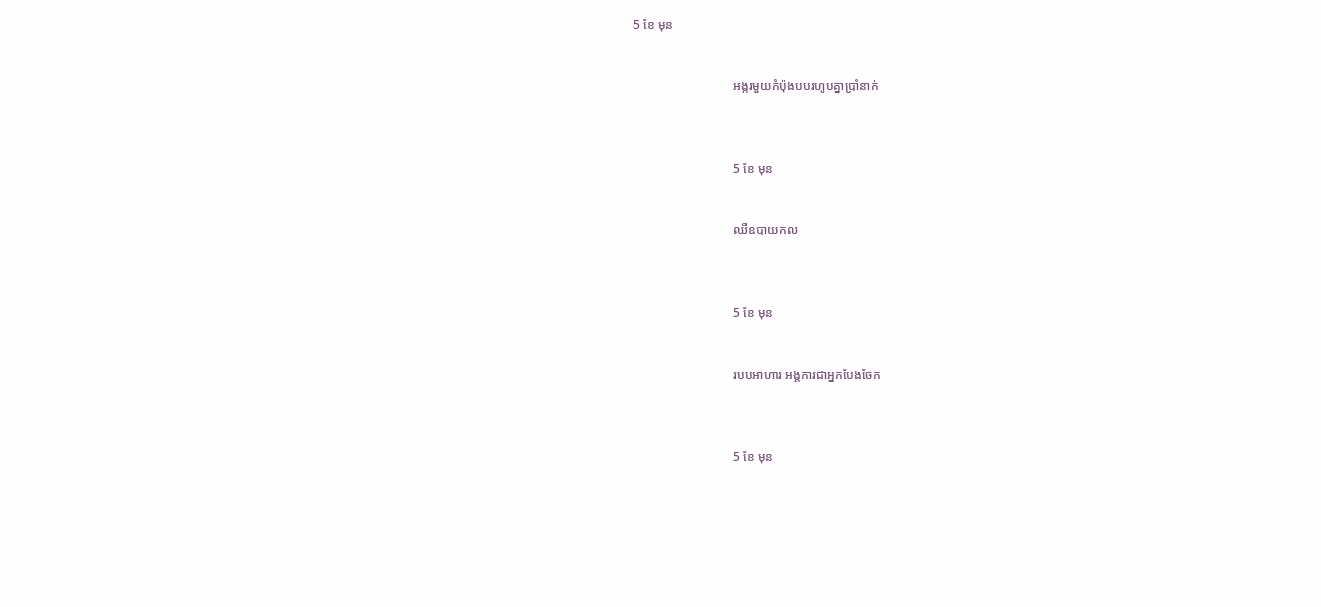5 ខែ មុន


                                អង្ករមួយកំប៉ុងបបរហូបគ្នាប្រាំនាក់



                                5 ខែ មុន


                                ឈឺឧបាយកល



                                5 ខែ មុន


                                របបអាហារ អង្គការជាអ្នកបែងចែក



                                5 ខែ មុន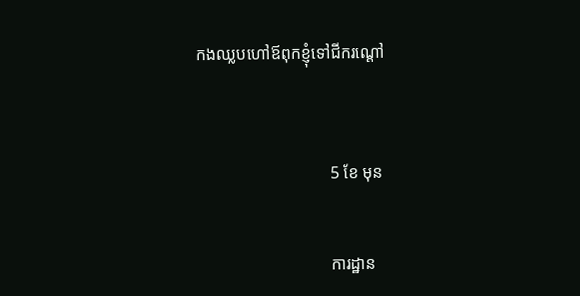កងឈ្លបហៅឪពុកខ្ញុំទៅជីករណ្ដៅ



                                5 ខែ មុន


                                ការដ្ឋាន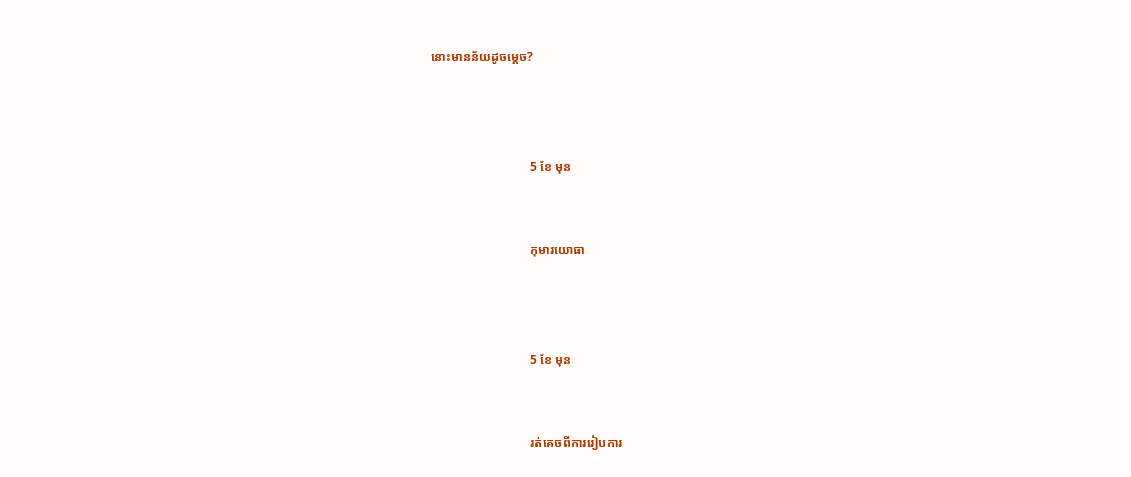នោះមានន័យដូចម្ដេច?



                                5 ខែ មុន


                                កុមារយោធា



                                5 ខែ មុន


                                រត់គេចពីការរៀបការ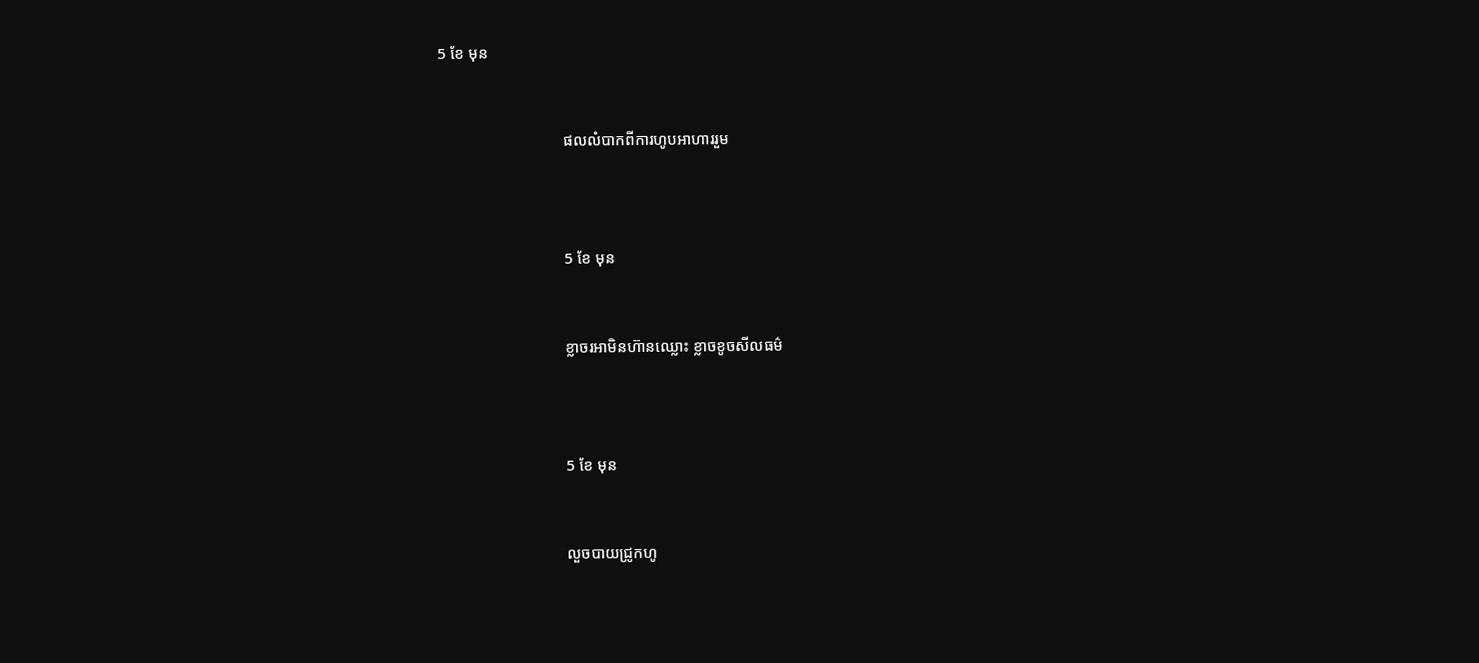5 ខែ មុន


                                ផលលំបាកពីការហូបអាហាររួម



                                5 ខែ មុន


                                ខ្លាចរអាមិនហ៊ានឈ្លោះ ខ្លាចខូចសីលធម៌



                                5 ខែ មុន


                                លួចបាយជ្រូកហូ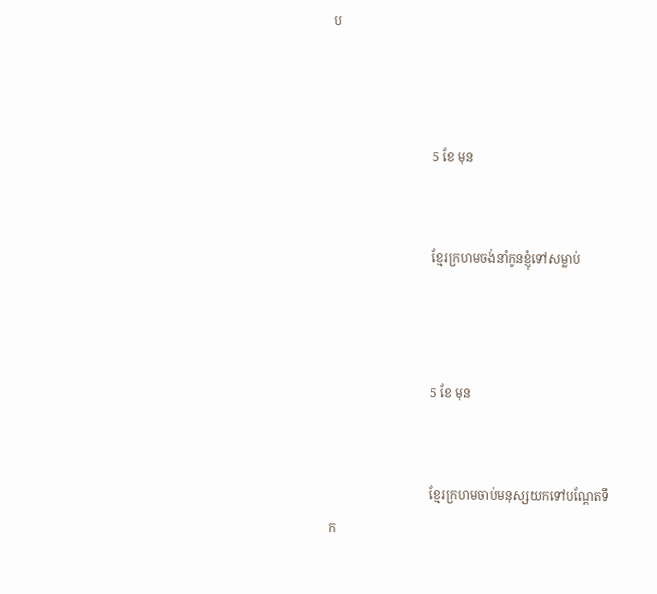ប



                                5 ខែ មុន


                                ខ្មែរក្រហមចង់នាំកូនខ្ញុំទៅសម្លាប់



                                5 ខែ មុន


                                ខ្មែរក្រហមចាប់មនុស្សយកទៅបណ្តែតទឹក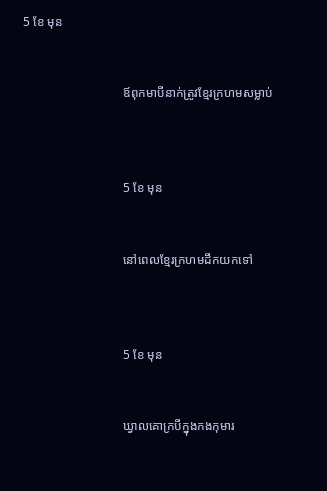5 ខែ មុន


                                ឪពុកមាបីនាក់ត្រូវខ្មែរក្រហមសម្លាប់



                                5 ខែ មុន


                                នៅពេលខ្មែរក្រហមដឹកយកទៅ



                                5 ខែ មុន


                                ឃ្វាលគោក្របីក្នុងកងកុមារ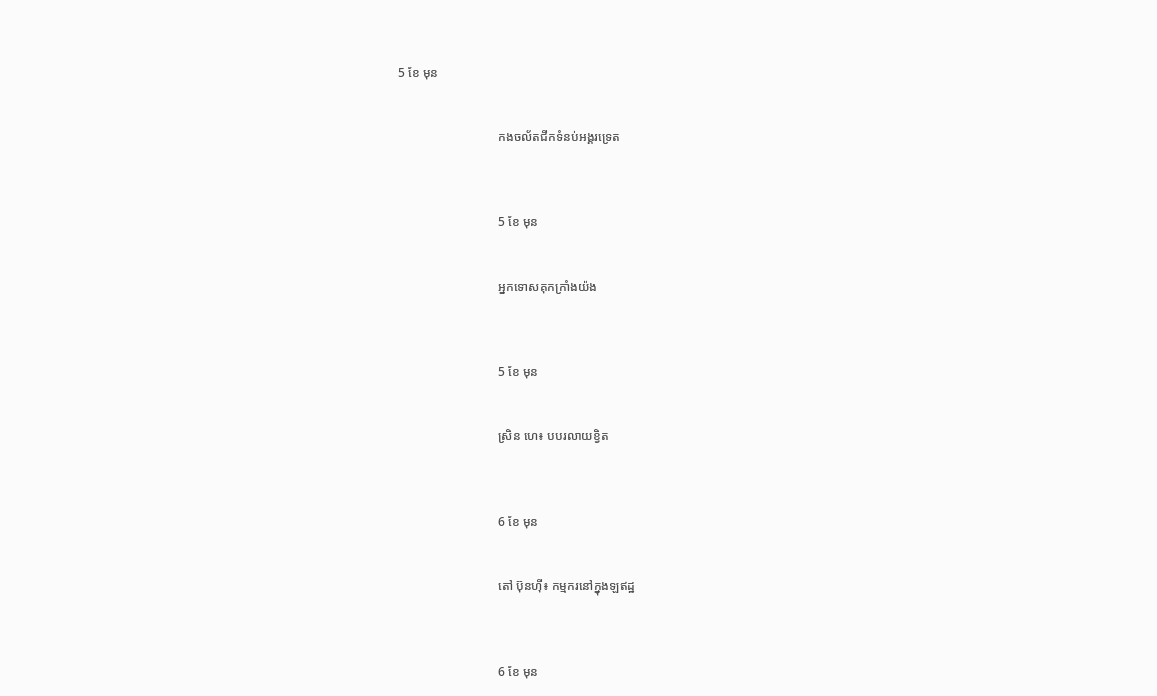5 ខែ មុន


                                កងចល័តជីកទំនប់អង្គរទ្រេត



                                5 ខែ មុន


                                អ្នកទោសគុកក្រាំងយ៉ង



                                5 ខែ មុន


                                ស្រិន ហេ៖ បបរលាយខ្វិត



                                6 ខែ មុន


                                តៅ ប៊ុនហ៊ី៖ កម្មករនៅក្នុងឡឥដ្ឋ



                                6 ខែ មុន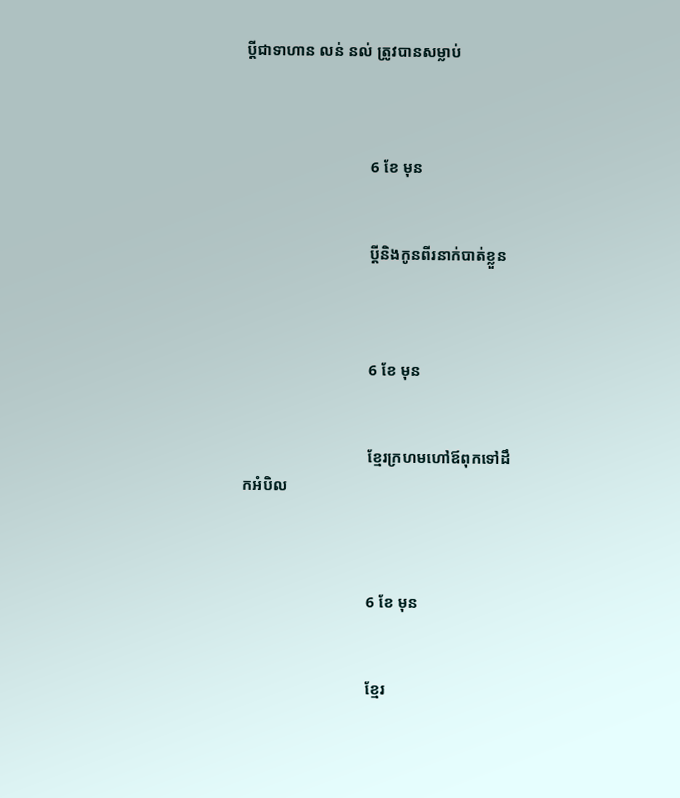ប្តីជាទាហាន លន់ នល់ ត្រូវបានសម្លាប់



                                6 ខែ មុន


                                ប្តីនិងកូនពីរនាក់បាត់ខ្លួន



                                6 ខែ មុន


                                ខ្មែរក្រហមហៅឪពុកទៅដឹកអំបិល



                                6 ខែ មុន


                                ខ្មែរ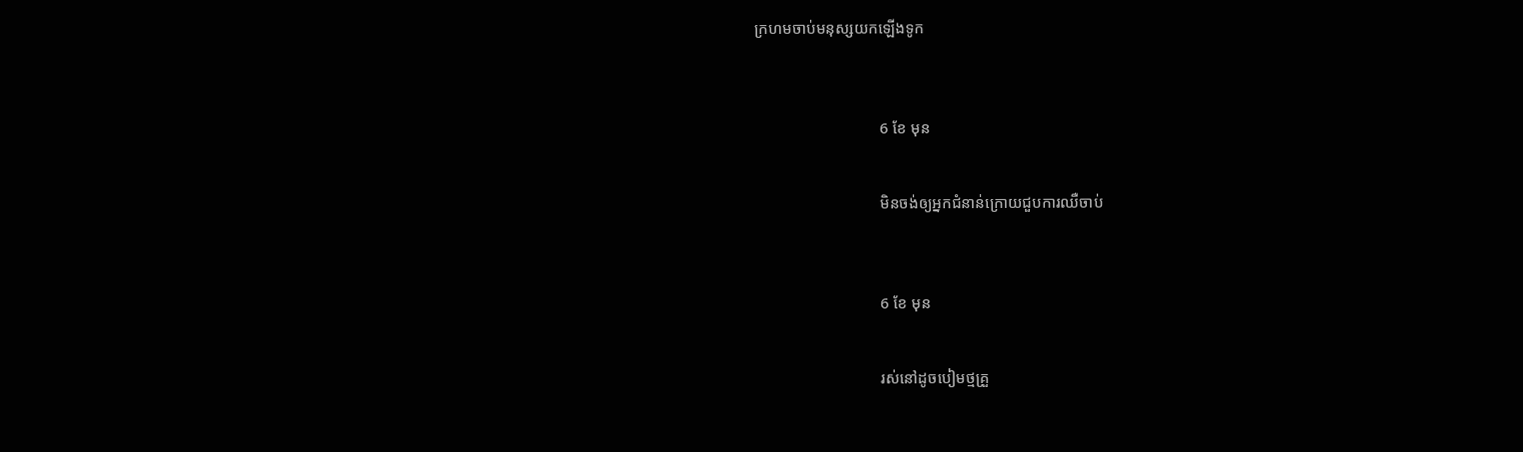ក្រហមចាប់មនុស្សយកឡើងទូក



                                6 ខែ មុន


                                មិនចង់ឲ្យអ្នកជំនាន់ក្រោយជួបការឈឺចាប់



                                6 ខែ មុន


                                រស់នៅដូចបៀមថ្មគ្រួ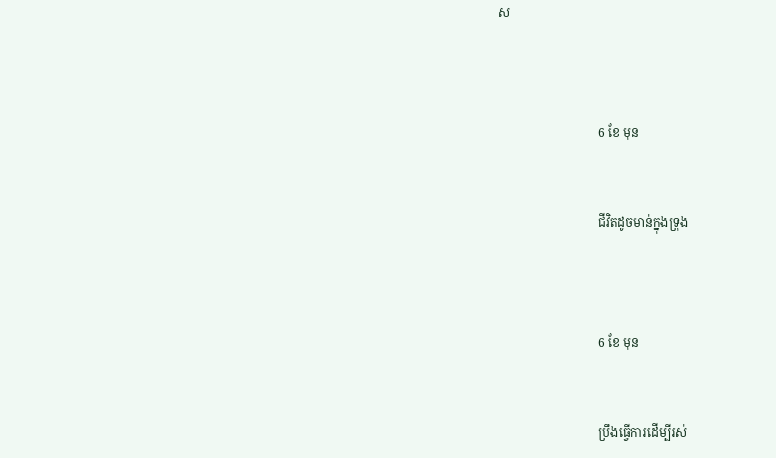ស



                                6 ខែ មុន


                                ជីវិតដូចមាន់ក្នុងទ្រុង



                                6 ខែ មុន


                                ប្រឹងធ្វើការដើម្បីរស់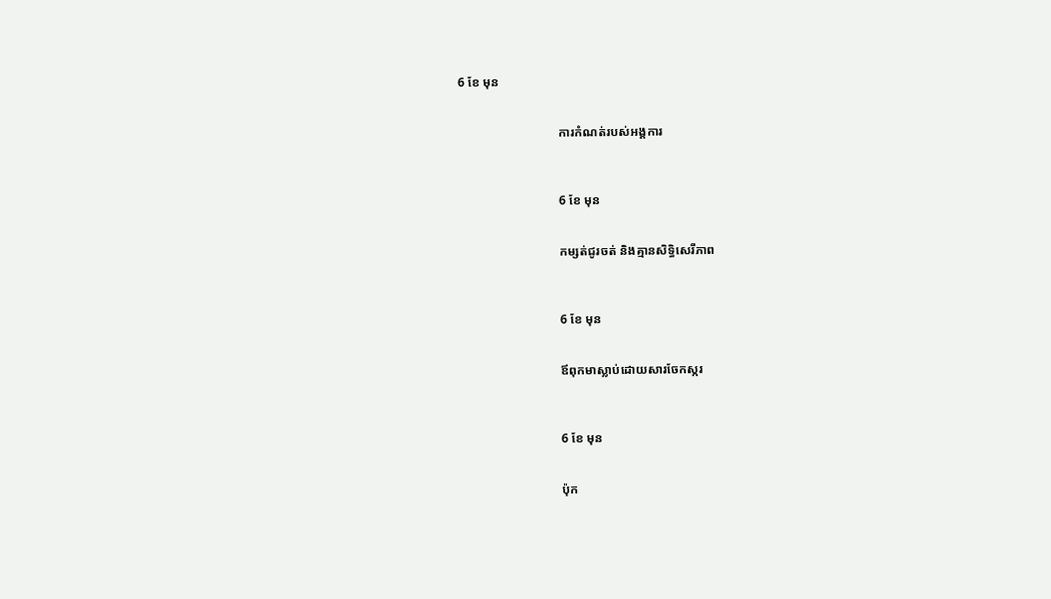6 ខែ មុន


                                ការកំណត់របស់អង្គការ



                                6 ខែ មុន


                                កម្សត់ជូរចត់ និងគ្មានសិទ្ធិសេរីភាព



                                6 ខែ មុន


                                ឪពុកមាស្លាប់ដោយសារចែកស្ករ



                                6 ខែ មុន


                                ប៉ុក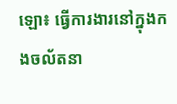ឡោ៖ ធ្វើការងារនៅក្នុងកងចល័តនា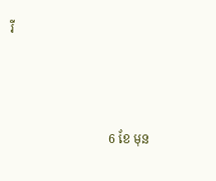រី



                                6 ខែ មុន